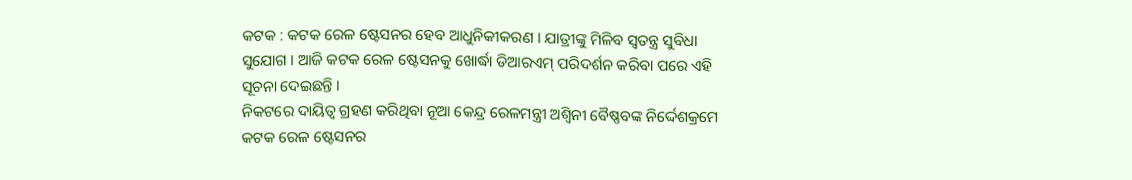କଟକ : କଟକ ରେଳ ଷ୍ଟେସନର ହେବ ଆଧୁନିକୀକରଣ । ଯାତ୍ରୀଙ୍କୁ ମିଳିବ ସ୍ବତନ୍ତ୍ର ସୁବିଧା ସୁଯୋଗ । ଆଜି କଟକ ରେଳ ଷ୍ଟେସନକୁ ଖୋର୍ଦ୍ଧା ଡିଆରଏମ୍ ପରିଦର୍ଶନ କରିବା ପରେ ଏହି ସୂଚନା ଦେଇଛନ୍ତି ।
ନିକଟରେ ଦାୟିତ୍ୱ ଗ୍ରହଣ କରିଥିବା ନୂଆ କେନ୍ଦ୍ର ରେଳମନ୍ତ୍ରୀ ଅଶ୍ବିନୀ ବୈଷ୍ଣବଙ୍କ ନିର୍ଦ୍ଦେଶକ୍ରମେ କଟକ ରେଳ ଷ୍ଟେସନର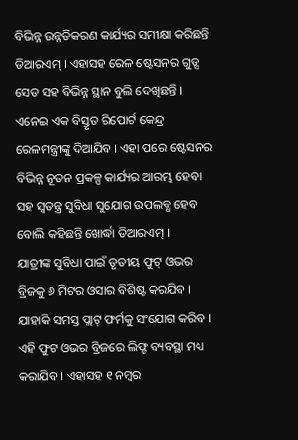ବିଭିନ୍ନ ଉନ୍ନତିକରଣ କାର୍ଯ୍ୟର ସମୀକ୍ଷା କରିଛନ୍ତି ଡିଆରଏମ୍ । ଏହାସହ ରେଳ ଷ୍ଟେସନର ଗୁଡ୍ସ ସେଡ ସହ ବିଭିନ୍ନ ସ୍ଥାନ ବୁଲି ଦେଖିଛନ୍ତି । ଏନେଇ ଏକ ବିସ୍ତୃତ ରିପୋର୍ଟ କେନ୍ଦ୍ର ରେଳମନ୍ତ୍ରୀଙ୍କୁ ଦିଆଯିବ । ଏହା ପରେ ଷ୍ଟେସନର ବିଭିନ୍ନ ନୂତନ ପ୍ରକଳ୍ପ କାର୍ଯ୍ୟର ଆରମ୍ଭ ହେବା ସହ ସ୍ବତନ୍ତ୍ର ସୁବିଧା ସୁଯୋଗ ଉପଲବ୍ଧ ହେବ ବୋଲି କହିଛନ୍ତି ଖୋର୍ଦ୍ଧା ଡିଆରଏମ୍ ।
ଯାତ୍ରୀଙ୍କ ସୁବିଧା ପାଇଁ ତୃତୀୟ ଫୁଟ୍ ଓଭର ବ୍ରିଜକୁ ୬ ମିଟର ଓସାର ବିଶିଷ୍ଟ କରଯିବ । ଯାହାକି ସମସ୍ତ ପ୍ଲାଟ୍ ଫର୍ମକୁ ସଂଯୋଗ କରିବ । ଏହି ଫୁଟ ଓଭର ବ୍ରିଜରେ ଲିଫ୍ଟ ବ୍ୟବସ୍ଥା ମଧ୍ୟ କରାଯିବ । ଏହାସହ ୧ ନମ୍ବର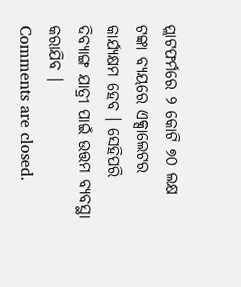ପ୍ଲାଟଫର୍ମରେ ୨ କୋଟି ୭୦ ଲକ୍ଷ ଟଙ୍କା ବ୍ୟୟରେ ଏକ୍ସାଲେଟର କାର୍ଯ୍ୟକ୍ଷମ ହେବ । ସେହିପରି ଦିବ୍ୟାଙ୍ଗ ଯାତ୍ରୀ ପାଇଁ ଉତ୍ତମ ବ୍ୟବସ୍ଥା କରାଯିବ ।
Comments are closed.